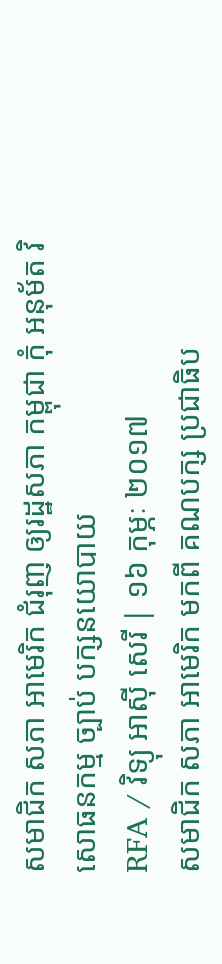សមាជិក សភា អាមេរិក ជំរុញ ឲ្យរដ្ឋសភា កម្ពុជា កុំ អនុម័ត វិសោធនកម្ម ច្បាប់ បក្សនយោបាយ
RFA / វិទ្យុ អាស៊ី សេរី | ១៦ កុម្ភៈ ២០១៧
សមាជិក សភា អាមេរិក មកពី គណបក្ស ប្រជាធិប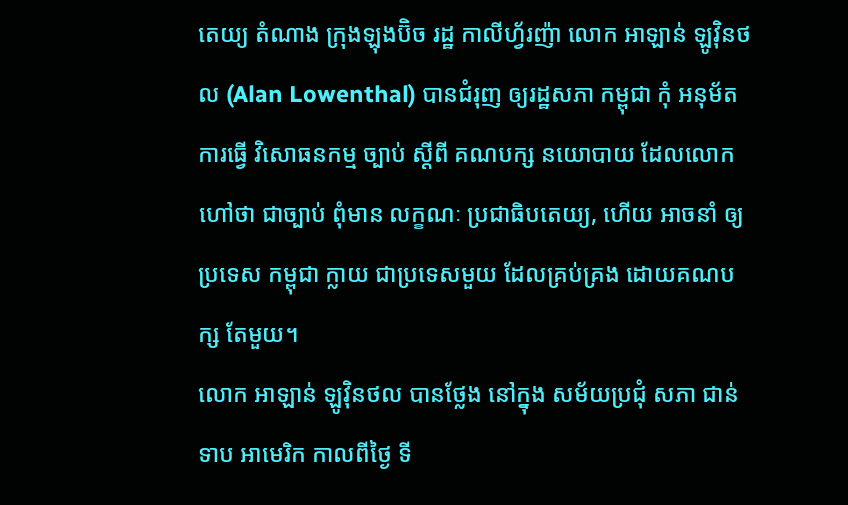តេយ្យ តំណាង ក្រុងឡុងប៊ិច រដ្ឋ កាលីហ្វ័រញ៉ា លោក អាឡាន់ ឡូវ៉ិនថល (Alan Lowenthal) បានជំរុញ ឲ្យរដ្ឋសភា កម្ពុជា កុំ អនុម័ត ការធ្វើ វិសោធនកម្ម ច្បាប់ ស្ដីពី គណបក្ស នយោបាយ ដែលលោក ហៅថា ជាច្បាប់ ពុំមាន លក្ខណៈ ប្រជាធិបតេយ្យ, ហើយ អាចនាំ ឲ្យប្រទេស កម្ពុជា ក្លាយ ជាប្រទេសមួយ ដែលគ្រប់គ្រង ដោយគណបក្ស តែមួយ។
លោក អាឡាន់ ឡូវ៉ិនថល បានថ្លែង នៅក្នុង សម័យប្រជុំ សភា ជាន់ទាប អាមេរិក កាលពីថ្ងៃ ទី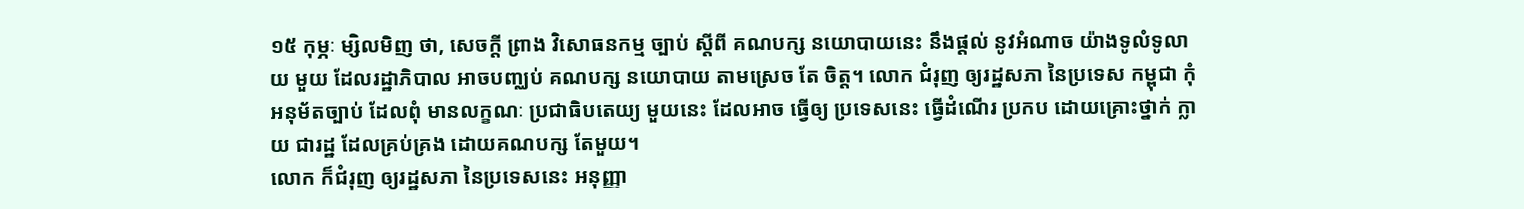១៥ កុម្ភៈ ម្សិលមិញ ថា, សេចក្តី ព្រាង វិសោធនកម្ម ច្បាប់ ស្ដីពី គណបក្ស នយោបាយនេះ នឹងផ្តល់ នូវអំណាច យ៉ាងទូលំទូលាយ មួយ ដែលរដ្ឋាភិបាល អាចបញ្ឈប់ គណបក្ស នយោបាយ តាមស្រេច តែ ចិត្ត។ លោក ជំរុញ ឲ្យរដ្ឋសភា នៃប្រទេស កម្ពុជា កុំ អនុម័តច្បាប់ ដែលពុំ មានលក្ខណៈ ប្រជាធិបតេយ្យ មួយនេះ ដែលអាច ធ្វើឲ្យ ប្រទេសនេះ ធ្វើដំណើរ ប្រកប ដោយគ្រោះថ្នាក់ ក្លាយ ជារដ្ឋ ដែលគ្រប់គ្រង ដោយគណបក្ស តែមួយ។
លោក ក៏ជំរុញ ឲ្យរដ្ឋសភា នៃប្រទេសនេះ អនុញ្ញា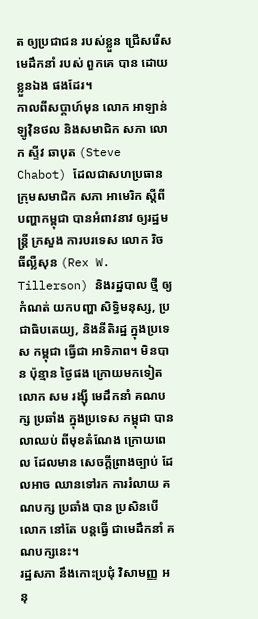ត ឲ្យប្រជាជន របស់ខ្លួន ជ្រើសរើស មេដឹកនាំ របស់ ពួកគេ បាន ដោយខ្លួនឯង ផងដែរ។
កាលពីសប្ដាហ៍មុន លោក អាឡាន់ ឡូវ៉ិនថល និងសមាជិក សភា លោក ស្ទីវ ឆាបុត (Steve Chabot) ដែលជាសហប្រធាន ក្រុមសមាជិក សភា អាមេរិក ស្ដីពី បញ្ហាកម្ពុជា បានអំពាវនាវ ឲ្យរដ្ឋមន្ត្រី ក្រសួង ការបរទេស លោក រិច ធីល្លឺសុន (Rex W. Tillerson) និងរដ្ឋបាល ថ្មី ឲ្យកំណត់ យកបញ្ហា សិទ្ធិមនុស្ស, ប្រជាធិបតេយ្យ, និងនីតិរដ្ឋ ក្នុងប្រទេស កម្ពុជា ធ្វើជា អាទិភាព។ មិនបាន ប៉ុន្មាន ថ្ងៃផង ក្រោយមកទៀត លោក សម រង្ស៊ី មេដឹកនាំ គណបក្ស ប្រឆាំង ក្នុងប្រទេស កម្ពុជា បានលាឈប់ ពីមុខតំណែង ក្រោយពេល ដែលមាន សេចក្តីព្រាងច្បាប់ ដែលអាច ឈានទៅរក ការរំលាយ គណបក្ស ប្រឆាំង បាន ប្រសិនបើ លោក នៅតែ បន្តធ្វើ ជាមេដឹកនាំ គណបក្សនេះ។
រដ្ឋសភា នឹងកោះប្រជុំ វិសាមញ្ញ អនុ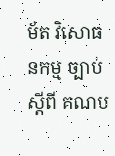ម័ត វិសោធនកម្ម ច្បាប់ ស្ដីពី គណប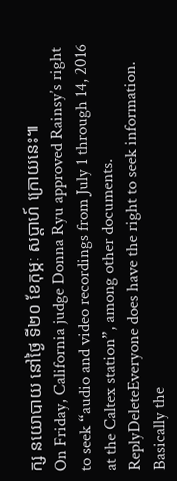ក្ស នយោបាយ នៅថ្ងៃ ទី២០ ខែកុម្ភៈ សប្ដាហ៍ ក្រោយនេះ៕
On Friday, California judge Donna Ryu approved Rainsy’s right to seek “audio and video recordings from July 1 through 14, 2016 at the Caltex station”, among other documents.
ReplyDeleteEveryone does have the right to seek information. Basically the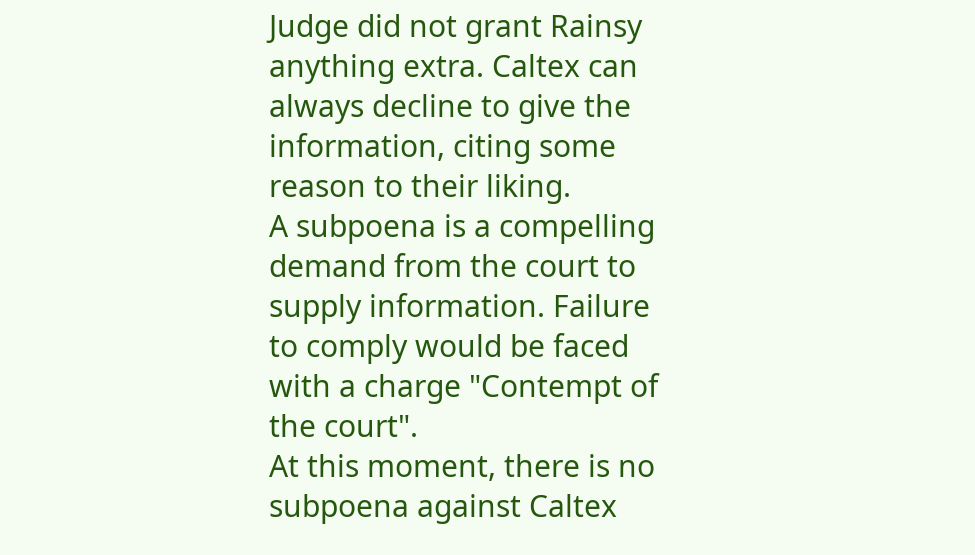Judge did not grant Rainsy anything extra. Caltex can always decline to give the information, citing some reason to their liking.
A subpoena is a compelling demand from the court to supply information. Failure to comply would be faced with a charge "Contempt of the court".
At this moment, there is no subpoena against Caltex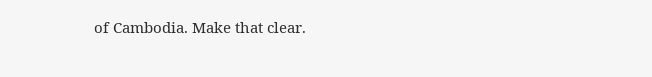of Cambodia. Make that clear.